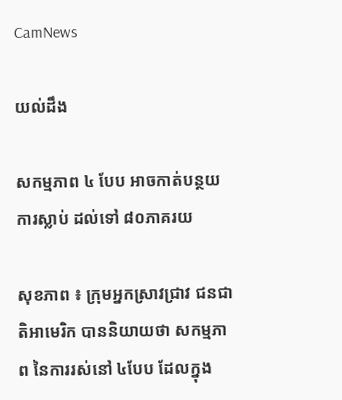CamNews

យល់ដឹង

សកម្មភាព ៤ បែប អាចកាត់បន្ថយ ការស្លាប់ ដល់ទៅ ៨០ភាគរយ

សុខភាព ៖ ក្រុមអ្នកស្រាវជ្រាវ ជនជាតិអាមេរិក បាននិយាយថា សកម្មភាព នៃការរស់នៅ ៤បែប ដែលក្នុង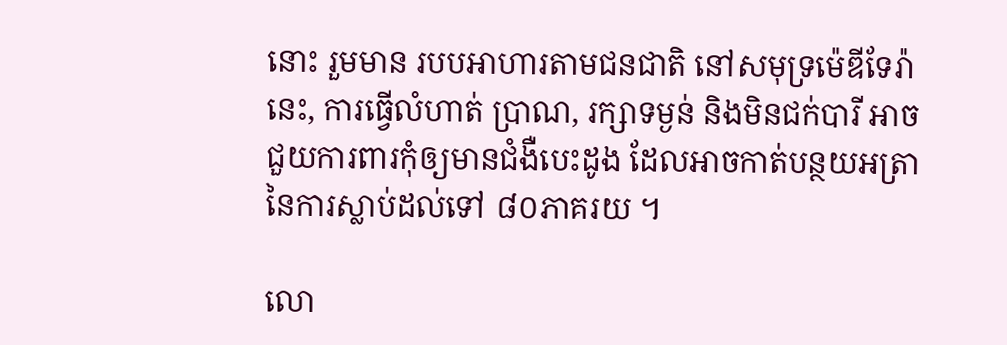នោះ រួមមាន របបអាហារតាមជនជាតិ នៅសមុទ្រម៉េឌីទែរ៉ានេះ, ការធ្វើលំហាត់ ប្រាណ, រក្សាទម្ងន់ និងមិនជក់បារី អាច ជួយការពារកុំឲ្យមានជំងឺបេះដូង ដែលអាចកាត់បន្ថយអត្រា នៃការស្លាប់ដល់ទៅ ៨០ភាគរយ ។

លោ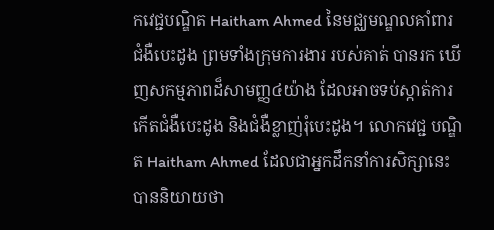កវេជ្ជបណ្ឌិត Haitham Ahmed នៃមជ្ឈមណ្ឌលគាំពារ ជំងឺបេះដូង ព្រមទាំងក្រុមការងារ របស់គាត់ បានរក ឃើញសកម្មភាពដ៏សាមញ្ញ៤យ៉ាង ដែលអាចទប់ស្កាត់ការកើតជំងឺបេះដូង និងជំងឺខ្លាញ់រុំបេះដូង។ លោកវេជ្ជ បណ្ឌិត Haitham Ahmed ដែលជាអ្នកដឹកនាំការសិក្សានេះ បាននិយាយថា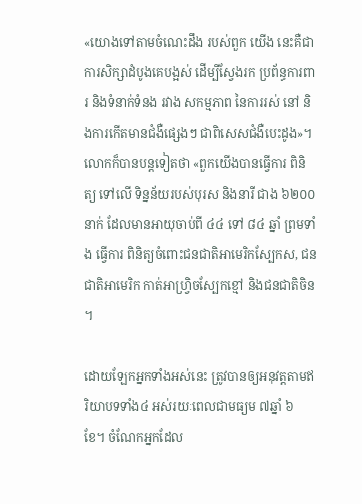«យោងទៅតាមចំណេះដឹង របស់ពួក យើង នេះគឺជាការសិក្សាដំបូងគេបង្អស់ ដើម្បីស្វែងរក ប្រព័ន្ធការពារ និងទំនាក់ទំនង រវាង សកម្មភាព នៃការរស់ នៅ និងការកើតមានជំងឺផ្សេងៗ ជាពិសេសជំងឺបេះដូង»។  លោកក៏បានបន្តទៀតថា «ពួកយើងបានធ្វើការ ពិនិត្យ ទៅលើ ទិន្នន័យរបស់បុរស និងនារី ជាង ៦២០០នាក់ ដែលមានអាយុចាប់ពី ៤៤ ទៅ ៨៤ ឆ្នាំ ព្រមទាំង ធ្វើការ ពិនិត្យចំពោះជនជាតិអាមេរិកស្បែកស, ជនជាតិអាមេរិក កាត់អាហ្វ្រិចស្បែកខ្មៅ និងជនជាតិចិន ។

ដោយឡែកអ្នកទាំងអស់នេះ ត្រូវបានឲ្យអនុវត្តតាមឥរិយាបទទាំង៤ អស់រយៈពេលជាមធ្យម ៧ឆ្នាំ ៦ ខែ។ ចំណែកអ្នកដែល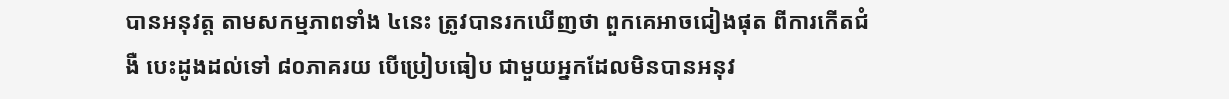បានអនុវត្ត តាមសកម្មភាពទាំង ៤នេះ ត្រូវបានរកឃើញថា ពួកគេអាចជៀងផុត ពីការកើតជំងឺ បេះដូងដល់ទៅ ៨០ភាគរយ បើប្រៀបធៀប ជាមួយអ្នកដែលមិនបានអនុវ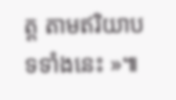ត្ត តាមឥរិយាបទទាំងនេះ »៕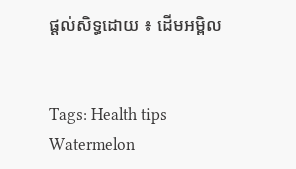ផ្តល់សិទ្ធដោយ ៖ ដើមអម្ពិល


Tags: Health tips Watermelon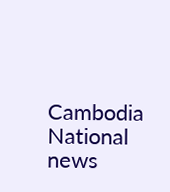Cambodia National news